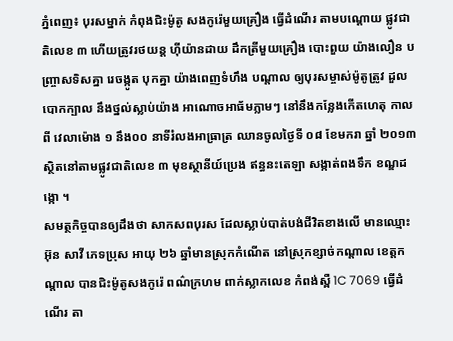ភ្នំពេញ៖ បុរសម្នាក់ កំពុងជិះម៉ូតូ សងកូរ៉េមួយគ្រឿង ធ្វើដំណើរ តាមបណ្តោយ ផ្លូវជាតិលេខ ៣ ហើយត្រូវរថយន្ត ហ៊ីយ៉ានដាយ ដឹកត្រីមួយគ្រឿង បោះពួយ យ៉ាងលឿន បញ្ច្រាសទិសគ្នា រេចង្កូត បុកគ្នា យ៉ាងពេញទំហឹង បណ្តាល ឲ្យបុរសម្ចាស់ម៉ូតូត្រូវ ដួលបោកក្បាល នឹងថ្នល់ស្លាប់យ៉ាង អាណោចអាធ័មភ្លាមៗ នៅនឹងកន្លែងកើតហេតុ កាលពី វេលាម៉ោង ១ នឹង០០ នាទីរំលងអាធ្រាត្រ ឈានចូលថ្ងៃទី ០៨ ខែមករា ឆ្នាំ ២០១៣ ស្ថិតនៅតាមផ្លូវជាតិលេខ ៣ មុខស្ថានីយ៍ប្រេង ឥន្ធនះតេឡា សង្កាត់ពងទឹក ខណ្ឌដង្កោ ។
សមត្ថកិច្ចបានឲ្យដឹងថា សាកសពបុរស ដែលស្លាប់បាត់បង់ជីវិតខាងលើ មានឈ្មោះ អ៊ុន សាវី ភេទប្រុស អាយុ ២៦ ឆ្នាំមានស្រុកកំណើត នៅស្រុកខ្សាច់កណ្តាល ខេត្តកណ្តាល បានជិះម៉ូតូសងកូរ៉េ ពណ៌ក្រហម ពាក់ស្លាកលេខ កំពង់ស្ពឺ 1C 7069 ធ្វើដំណើរ តា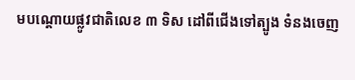មបណ្តោយផ្លូវជាតិលេខ ៣ ទិស ដៅពីជើងទៅត្បូង ទំនងចេញ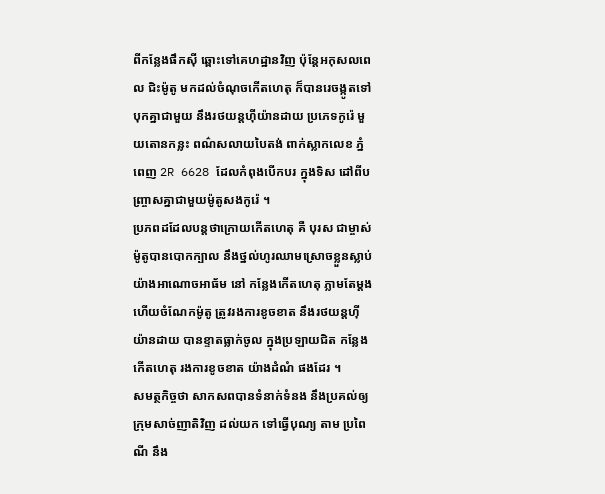ពីកន្លែងផឹកស៊ី ឆ្ពោះទៅគេហដ្ឋានវិញ ប៉ុន្តែអកុសលពេល ជិះម៉ូតូ មកដល់ចំណុចកើតហេតុ ក៏បានរេចង្កូតទៅបុកគ្នាជាមួយ នឹងរថយន្តហ៊ីយ៉ានដាយ ប្រភេទកូរ៉េ មួយតោនកន្លះ ពណ៌សលាយបៃតង់ ពាក់ស្លាកលេខ ភ្នំពេញ 2R 6628 ដែលកំពុងបើកបរ ក្នុងទិស ដៅពីបញ្ច្រាសគ្នាជាមួយម៉ូតូសងកូរ៉េ ។
ប្រភពដដែលបន្តថាក្រោយកើតហេតុ គឺ បុរស ជាម្ចាស់ម៉ូតូបានបោកក្បាល នឹងថ្នល់ហូរឈាមស្រោចខ្លួនស្លាប់ យ៉ាងអាណោចអាធ័ម នៅ កន្លែងកើតហេតុ ភ្លាមតែម្តង ហើយចំណែកម៉ូតូ ត្រូវរងការខូចខាត នឹងរថយន្តហ៊ីយ៉ានដាយ បានខ្ទាតធ្លាក់ចូល ក្នុងប្រឡាយជិត កន្លែងកើតហេតុ រងការខូចខាត យ៉ាងដំណំ ផងដែរ ។
សមត្ថកិច្ចថា សាកសពបានទំនាក់ទំនង នឹងប្រគល់ឲ្យក្រុមសាច់ញាតិវិញ ដល់យក ទៅធ្វើបុណ្យ តាម ប្រពៃណី នឹង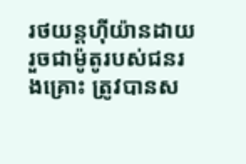រថយន្តហ៊ីយ៉ានដាយ រួចជាម៉ូតូរបស់ជនរងគ្រោះ ត្រូវបានស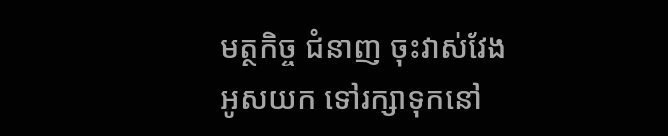មត្ថកិច្ច ជំនាញ ចុះវាស់វែងអូសយក ទៅរក្សាទុកនៅ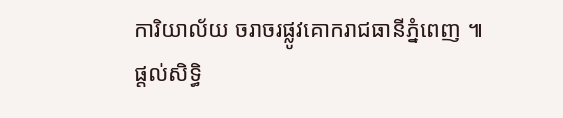ការិយាល័យ ចរាចរផ្លូវគោករាជធានីភ្នំពេញ ៕
ផ្តល់សិទ្ធិ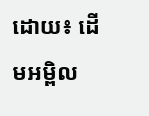ដោយ៖ ដើមអម្ពិល